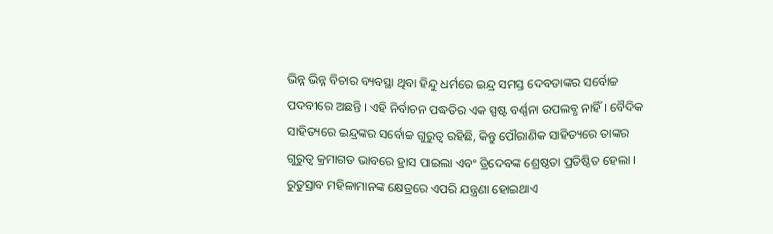ଭିନ୍ନ ଭିନ୍ନ ବିଚାର ବ୍ୟବସ୍ଥା ଥିବା ହିନ୍ଦୁ ଧର୍ମରେ ଇନ୍ଦ୍ର ସମସ୍ତ ଦେବତାଙ୍କର ସର୍ବୋଚ୍ଚ ପଦବୀରେ ଅଛନ୍ତି । ଏହି ନିର୍ବାଚନ ପଦ୍ଧତିର ଏକ ସ୍ପଷ୍ଟ ବର୍ଣ୍ଣନା ଉପଲବ୍ଧ ନାହିଁ । ବୈଦିକ ସାହିତ୍ୟରେ ଇନ୍ଦ୍ରଙ୍କର ସର୍ବୋଚ୍ଚ ଗୁରୁତ୍ୱ ରହିଛି, କିନ୍ତୁ ପୌରାଣିକ ସାହିତ୍ୟରେ ତାଙ୍କର ଗୁରୁତ୍ୱ କ୍ରମାଗତ ଭାବରେ ହ୍ରାସ ପାଇଲା ଏବଂ ତ୍ରିଦେବଙ୍କ ଶ୍ରେଷ୍ଠତା ପ୍ରତିଷ୍ଠିତ ହେଲା । ରୁତୁସ୍ରାବ ମହିଳାମାନଙ୍କ କ୍ଷେତ୍ରରେ ଏପରି ଯନ୍ତ୍ରଣା ହୋଇଥାଏ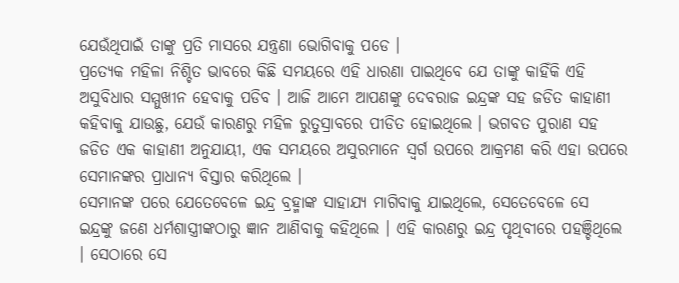ଯେଉଁଥିପାଇଁ ତାଙ୍କୁ ପ୍ରତି ମାସରେ ଯନ୍ତ୍ରଣା ଭୋଗିବାକୁ ପଡେ ।
ପ୍ରତ୍ୟେକ ମହିଳା ନିଶ୍ଚିତ ଭାବରେ କିଛି ସମୟରେ ଏହି ଧାରଣା ପାଇଥିବେ ଯେ ତାଙ୍କୁ କାହିଁକି ଏହି ଅସୁବିଧାର ସମ୍ମୁଖୀନ ହେବାକୁ ପଡିବ । ଆଜି ଆମେ ଆପଣଙ୍କୁ ଦେବରାଜ ଇନ୍ଦ୍ରଙ୍କ ସହ ଜଡିତ କାହାଣୀ କହିବାକୁ ଯାଉଛୁ, ଯେଉଁ କାରଣରୁ ମହିଳ ରୁତୁସ୍ରାବରେ ପୀଡିତ ହୋଇଥିଲେ । ଭଗବତ ପୁରାଣ ସହ ଜଡିତ ଏକ କାହାଣୀ ଅନୁଯାୟୀ, ଏକ ସମୟରେ ଅସୁରମାନେ ସ୍ୱର୍ଗ ଉପରେ ଆକ୍ରମଣ କରି ଏହା ଉପରେ ସେମାନଙ୍କର ପ୍ରାଧାନ୍ୟ ବିସ୍ତାର କରିଥିଲେ ।
ସେମାନଙ୍କ ପରେ ଯେତେବେଳେ ଇନ୍ଦ୍ର ବ୍ରହ୍ମାଙ୍କ ସାହାଯ୍ୟ ମାଗିବାକୁ ଯାଇଥିଲେ, ସେତେବେଳେ ସେ ଇନ୍ଦ୍ରଙ୍କୁ ଜଣେ ଧର୍ମଶାସ୍ତ୍ରୀଙ୍କଠାରୁ ଜ୍ଞାନ ଆଣିବାକୁ କହିଥିଲେ । ଏହି କାରଣରୁ ଇନ୍ଦ୍ର ପୃଥିବୀରେ ପହଞ୍ଚିଥିଲେ । ସେଠାରେ ସେ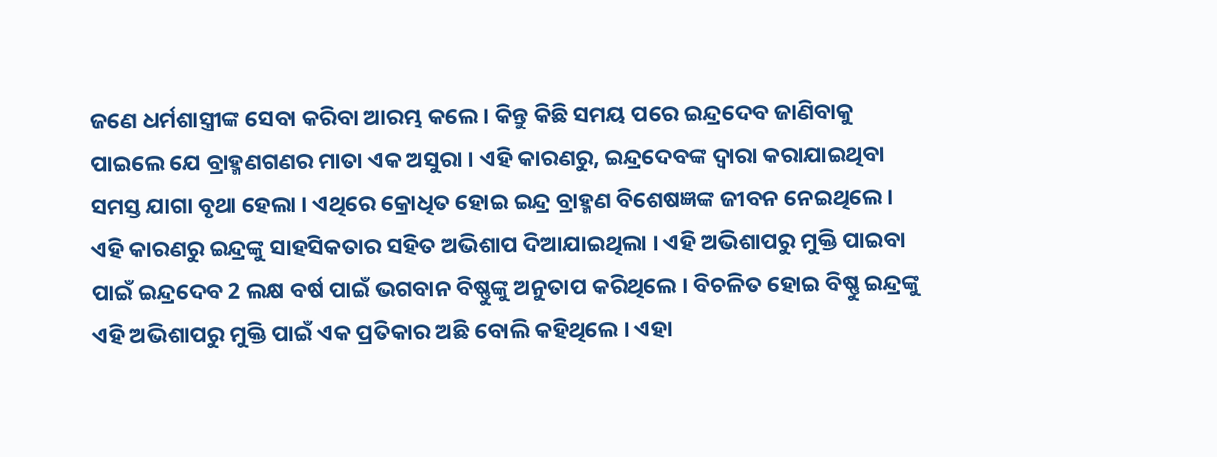ଜଣେ ଧର୍ମଶାସ୍ତ୍ରୀଙ୍କ ସେବା କରିବା ଆରମ୍ଭ କଲେ । କିନ୍ତୁ କିଛି ସମୟ ପରେ ଇନ୍ଦ୍ରଦେବ ଜାଣିବାକୁ ପାଇଲେ ଯେ ବ୍ରାହ୍ମଣଗଣର ମାତା ଏକ ଅସୁରା । ଏହି କାରଣରୁ, ଇନ୍ଦ୍ରଦେବଙ୍କ ଦ୍ୱାରା କରାଯାଇଥିବା ସମସ୍ତ ଯାଗା ବୃଥା ହେଲା । ଏଥିରେ କ୍ରୋଧିତ ହୋଇ ଇନ୍ଦ୍ର ବ୍ରାହ୍ମଣ ବିଶେଷଜ୍ଞଙ୍କ ଜୀବନ ନେଇଥିଲେ ।
ଏହି କାରଣରୁ ଇନ୍ଦ୍ରଙ୍କୁ ସାହସିକତାର ସହିତ ଅଭିଶାପ ଦିଆଯାଇଥିଲା । ଏହି ଅଭିଶାପରୁ ମୁକ୍ତି ପାଇବା ପାଇଁ ଇନ୍ଦ୍ରଦେବ 2 ଲକ୍ଷ ବର୍ଷ ପାଇଁ ଭଗବାନ ବିଷ୍ଣୁଙ୍କୁ ଅନୁତାପ କରିଥିଲେ । ବିଚଳିତ ହୋଇ ବିଷ୍ଣୁ ଇନ୍ଦ୍ରଙ୍କୁ ଏହି ଅଭିଶାପରୁ ମୁକ୍ତି ପାଇଁ ଏକ ପ୍ରତିକାର ଅଛି ବୋଲି କହିଥିଲେ । ଏହା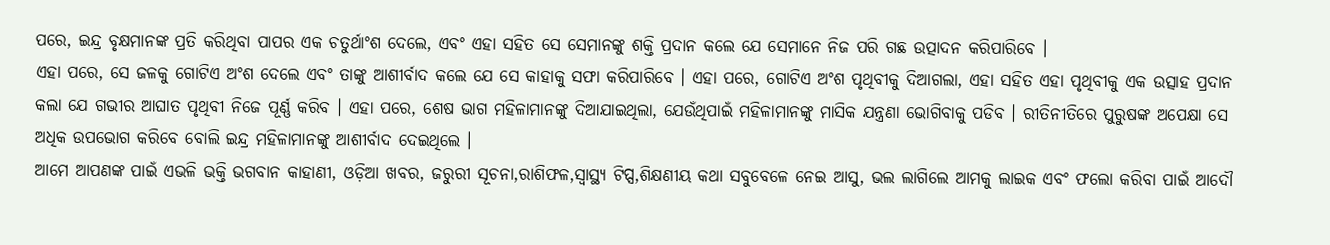ପରେ, ଇନ୍ଦ୍ର ବୃକ୍ଷମାନଙ୍କ ପ୍ରତି କରିଥିବା ପାପର ଏକ ଚତୁର୍ଥାଂଶ ଦେଲେ, ଏବଂ ଏହା ସହିତ ସେ ସେମାନଙ୍କୁ ଶକ୍ତି ପ୍ରଦାନ କଲେ ଯେ ସେମାନେ ନିଜ ପରି ଗଛ ଉତ୍ପାଦନ କରିପାରିବେ ।
ଏହା ପରେ, ସେ ଜଳକୁ ଗୋଟିଏ ଅଂଶ ଦେଲେ ଏବଂ ତାଙ୍କୁ ଆଶୀର୍ବାଦ କଲେ ଯେ ସେ କାହାକୁ ସଫା କରିପାରିବେ । ଏହା ପରେ, ଗୋଟିଏ ଅଂଶ ପୃଥିବୀକୁ ଦିଆଗଲା, ଏହା ସହିତ ଏହା ପୃଥିବୀକୁ ଏକ ଉତ୍ସାହ ପ୍ରଦାନ କଲା ଯେ ଗଭୀର ଆଘାତ ପୃଥିବୀ ନିଜେ ପୂର୍ଣ୍ଣ କରିବ । ଏହା ପରେ, ଶେଷ ଭାଗ ମହିଳାମାନଙ୍କୁ ଦିଆଯାଇଥିଲା, ଯେଉଁଥିପାଇଁ ମହିଳାମାନଙ୍କୁ ମାସିକ ଯନ୍ତ୍ରଣା ଭୋଗିବାକୁ ପଡିବ । ରୀତିନୀତିରେ ପୁରୁଷଙ୍କ ଅପେକ୍ଷା ସେ ଅଧିକ ଉପଭୋଗ କରିବେ ବୋଲି ଇନ୍ଦ୍ର ମହିଳାମାନଙ୍କୁ ଆଶୀର୍ବାଦ ଦେଇଥିଲେ ।
ଆମେ ଆପଣଙ୍କ ପାଇଁ ଏଭଳି ଭକ୍ତି ଭଗବାନ କାହାଣୀ, ଓଡ଼ିଆ ଖବର, ଜରୁରୀ ସୂଚନା,ରାଶିଫଳ,ସ୍ୱାସ୍ଥ୍ୟ ଟିପ୍ସ,ଶିକ୍ଷଣୀୟ କଥା ସବୁବେଳେ ନେଇ ଆସୁ, ଭଲ ଲାଗିଲେ ଆମକୁ ଲାଇକ ଏବଂ ଫଲୋ କରିବା ପାଇଁ ଆଦୌ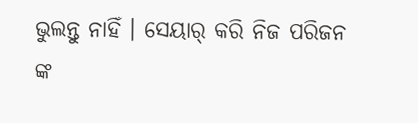ଭୁଲନ୍ତୁ ନାହିଁ । ସେୟାର୍ କରି ନିଜ ପରିଜନ ଙ୍କ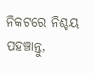ନିକଟରେ ନିଶ୍ଚୟ ପହଞ୍ଚାନ୍ତୁ,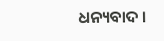ଧନ୍ୟବାଦ ।